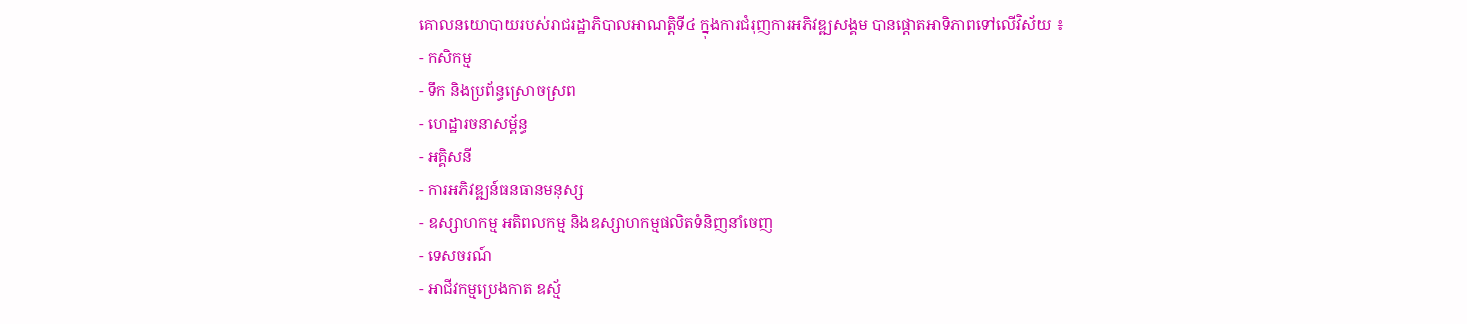គោលនយោបាយរបស់រាជរដ្ឋាភិបាលអាណត្តិទី៤ ក្នុងការជំរុញការអភិវឌ្ឍសង្គម បានផ្តោតអាទិភាពទៅលើវិស័យ ៖
- កសិកម្ម
- ទឹក និងប្រព័ន្ធស្រោចស្រព
- ហេដ្ឋារចនាសម្ព័ន្ធ
- អគ្គិសនី
- ការអភិវឌ្ឍន៍ធនធានមនុស្ស
- ឧស្សាហកម្ម អតិពលកម្ម និងឧស្សាហកម្មផលិតទំនិញនាំចេញ
- ទេសចរណ៍
- អាជីវកម្មប្រេងកាត ឧស្ម័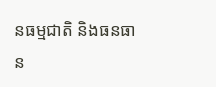នធម្មជាតិ និងធនធាន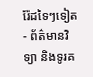រ៉ែដទៃៗទៀត
- ព័ត៌មានវិទ្យា និងទូរគ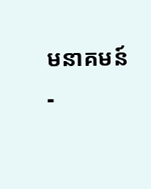មនាគមន៍
-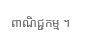ពាណិជ្ជកម្ម ។